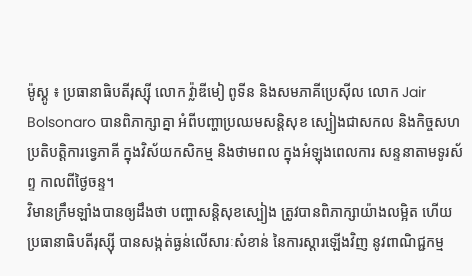ម៉ូស្គូ ៖ ប្រធានាធិបតីរុស្ស៊ី លោក វ្ល៉ាឌីមៀ ពូទីន និងសមភាគីប្រេស៊ីល លោក Jair Bolsonaro បានពិភាក្សាគ្នា អំពីបញ្ហាប្រឈមសន្តិសុខ ស្បៀងជាសកល និងកិច្ចសហប្រតិបត្តិការទ្វេភាគី ក្នុងវិស័យកសិកម្ម និងថាមពល ក្នុងអំឡុងពេលការ សន្ទនាតាមទូរស័ព្ទ កាលពីថ្ងៃចន្ទ។
វិមានក្រឹមឡាំងបានឲ្យដឹងថា បញ្ហាសន្តិសុខស្បៀង ត្រូវបានពិភាក្សាយ៉ាងលម្អិត ហើយប្រធានាធិបតីរុស្ស៊ី បានសង្កត់ធ្ងន់លើសារៈសំខាន់ នៃការស្ដារឡើងវិញ នូវពាណិជ្ជកម្ម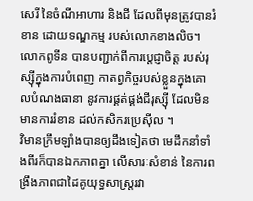សេរី នៃចំណីអាហារ និងជី ដែលពីមុនត្រូវបានរំខាន ដោយទណ្ឌកម្ម របស់លោកខាងលិច។
លោកពូទីន បានបញ្ជាក់ពីការប្តេជ្ញាចិត្ត របស់រុស្ស៊ីក្នុងការបំពេញ កាតព្វកិច្ចរបស់ខ្លួនក្នុងគោលបំណងធានា នូវការផ្គត់ផ្គង់ជីរុស្ស៊ី ដែលមិនមានការរំខាន ដល់កសិករប្រេស៊ីល ។
វិមានក្រឹមឡាំងបានឲ្យដឹងទៀតថា មេដឹកនាំទាំងពីរក៏បានឯកភាពគ្នា លើសារៈសំខាន់ នៃការពង្រឹងភាពជាដៃគូយុទ្ធសាស្ត្ររវា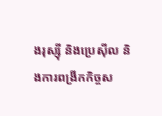ងរុស្ស៊ី និងប្រេស៊ីល និងការពង្រីកកិច្ចស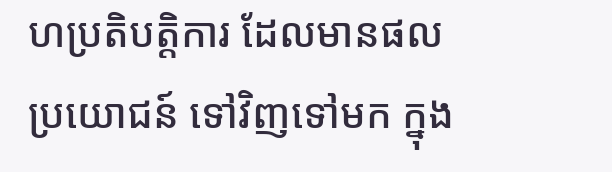ហប្រតិបត្តិការ ដែលមានផលប្រយោជន៍ ទៅវិញទៅមក ក្នុង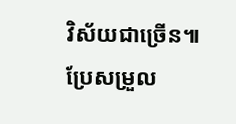វិស័យជាច្រើន៕
ប្រែសម្រួល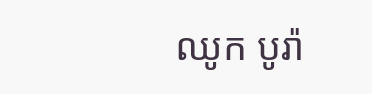ឈូក បូរ៉ា